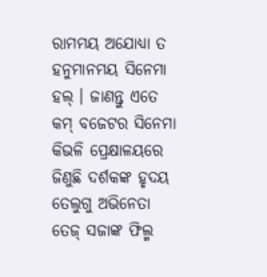ରାମମୟ ଅଯୋଧ୍ୟା ତ ହନୁମାନମୟ ସିନେମା ହଲ୍ । ଜାଣନ୍ତୁ ଏତେ କମ୍ ବଜେଟର ସିନେମା କିଭଳି ପ୍ରେକ୍ଷାଳୟରେ ଜିଣୁଛି ଦର୍ଶକଙ୍କ ହୃଦୟ
ତେଲୁଗୁ ଅଭିନେତା ତେଜ୍ ସଜାଙ୍କ ଫିଲ୍ମ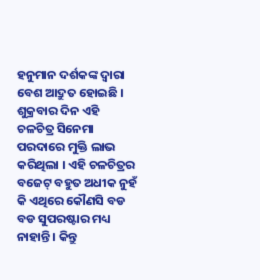ହନୁମାନ ଦର୍ଶକଙ୍କ ଦ୍ୱାରା ବେଶ ଆଦ୍ରୁତ ହୋଇଛି । ଶୁକ୍ରବାର ଦିନ ଏହି ଚଳଚିତ୍ର ସିନେମା ପରଦାରେ ମୁକ୍ତି ଲାଭ କରିଥିଲା । ଏହି ଚଳଚିତ୍ରର ବଜେଟ୍ ବହୁତ ଅଧୀକ ନୁହଁ କି ଏଥିରେ କୌଣସି ବଡ ବଡ ସୁପରଷ୍ଟାର ମଧ୍ୟ ନାହାନ୍ତି । କିନ୍ତୁ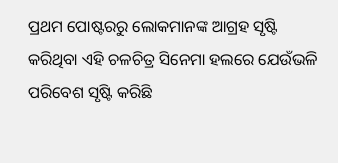ପ୍ରଥମ ପୋଷ୍ଟରରୁ ଲୋକମାନଙ୍କ ଆଗ୍ରହ ସୃଷ୍ଟି କରିଥିବା ଏହି ଚଳଚିତ୍ର ସିନେମା ହଲରେ ଯେଉଁଭଳି ପରିବେଶ ସୃଷ୍ଟି କରିଛି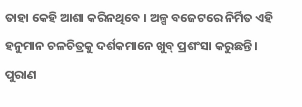ତାହା କେହି ଆଶା କରିନଥିବେ । ଅଳ୍ପ ବଜେଟରେ ନିର୍ମିତ ଏହି ହନୁମାନ ଚଳଚିତ୍ରକୁ ଦର୍ଶକମାନେ ଖୁବ୍ ପ୍ରଶଂସା କରୁଛନ୍ତି । ପୁରାଣ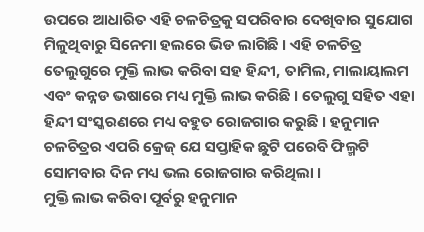ଉପରେ ଆଧାରିତ ଏହି ଚଳଚିତ୍ରକୁ ସପରିବାର ଦେଖିବାର ସୁଯୋଗ ମିଳୁଥିବାରୁ ସିନେମା ହଲରେ ଭିଡ ଲାଗିଛି । ଏହି ଚଳଚିତ୍ର ତେଲୁଗୁରେ ମୁକ୍ତି ଲାଭ କରିବା ସହ ହିନ୍ଦୀ, ତାମିଲ, ମାଲାୟାଲମ ଏବଂ କନ୍ନଡ ଭଷାରେ ମଧ୍ୟ ମୁକ୍ତି ଲାଭ କରିଛି । ତେଲୁଗୁ ସହିତ ଏହା ହିନ୍ଦୀ ସଂସ୍କରଣରେ ମଧ୍ୟ ବହୁତ ରୋଜଗାର କରୁଛି । ହନୁମାନ ଚଳଚିତ୍ରର ଏପରି କ୍ରେଜ୍ ଯେ ସପ୍ତାହିକ ଛୁଟି ପରେବି ଫିଲ୍ମଟି ସୋମବାର ଦିନ ମଧ୍ୟ ଭଲ ରୋଜଗାର କରିଥିଲା ।
ମୁକ୍ତି ଲାଭ କରିବା ପୂର୍ବରୁ ହନୁମାନ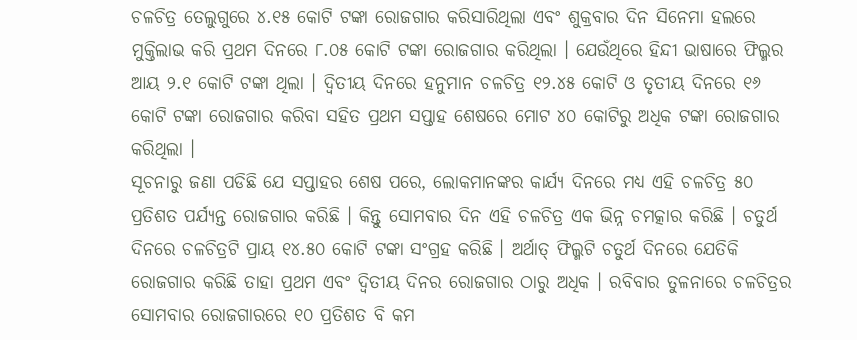ଚଳଚିତ୍ର ତେଲୁଗୁରେ ୪.୧୫ କୋଟି ଟଙ୍କା ରୋଜଗାର କରିସାରିଥିଲା ଏବଂ ଶୁକ୍ରବାର ଦିନ ସିନେମା ହଲରେ ମୁକ୍ତିଲାଭ କରି ପ୍ରଥମ ଦିନରେ ୮.୦୫ କୋଟି ଟଙ୍କା ରୋଜଗାର କରିଥିଲା । ଯେଉଁଥିରେ ହିନ୍ଦୀ ଭାଷାରେ ଫିଲ୍ମର ଆୟ ୨.୧ କୋଟି ଟଙ୍କା ଥିଲା । ଦ୍ୱିତୀୟ ଦିନରେ ହନୁମାନ ଚଳଚିତ୍ର ୧୨.୪୫ କୋଟି ଓ ତୃତୀୟ ଦିନରେ ୧୬ କୋଟି ଟଙ୍କା ରୋଜଗାର କରିବା ସହିତ ପ୍ରଥମ ସପ୍ତାହ ଶେଷରେ ମୋଟ ୪୦ କୋଟିରୁ ଅଧିକ ଟଙ୍କା ରୋଜଗାର କରିଥିଲା ।
ସୂଚନାରୁ ଜଣା ପଡିଛି ଯେ ସପ୍ତାହର ଶେଷ ପରେ, ଲୋକମାନଙ୍କର କାର୍ଯ୍ୟ ଦିନରେ ମଧ୍ୟ ଏହି ଚଳଚିତ୍ର ୫୦ ପ୍ରତିଶତ ପର୍ଯ୍ୟନ୍ତ ରୋଜଗାର କରିଛି । କିନ୍ତୁ ସୋମବାର ଦିନ ଏହି ଚଳଚିତ୍ର ଏକ ଭିନ୍ନ ଚମତ୍କାର କରିଛି । ଚତୁର୍ଥ ଦିନରେ ଚଳଚିତ୍ରଟି ପ୍ରାୟ ୧୪.୫୦ କୋଟି ଟଙ୍କା ସଂଗ୍ରହ କରିଛି । ଅର୍ଥାତ୍ ଫିଲ୍ମଟି ଚତୁର୍ଥ ଦିନରେ ଯେତିକି ରୋଜଗାର କରିଛି ତାହା ପ୍ରଥମ ଏବଂ ଦ୍ୱିତୀୟ ଦିନର ରୋଜଗାର ଠାରୁ ଅଧିକ । ରବିବାର ତୁଳନାରେ ଚଳଚିତ୍ରର ସୋମବାର ରୋଜଗାରରେ ୧୦ ପ୍ରତିଶତ ବି କମ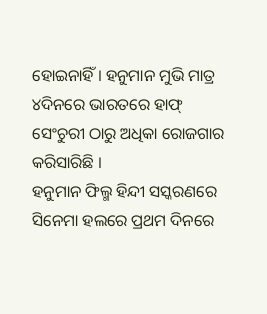ହୋଇନାହିଁ । ହନୁମାନ ମୁଭି ମାତ୍ର ୪ଦିନରେ ଭାରତରେ ହାଫ୍ ସେଂଚୁରୀ ଠାରୁ ଅଧିକା ରୋଜଗାର କରିସାରିଛି ।
ହନୁମାନ ଫିଲ୍ମ ହିନ୍ଦୀ ସସ୍କରଣରେ ସିନେମା ହଲରେ ପ୍ରଥମ ଦିନରେ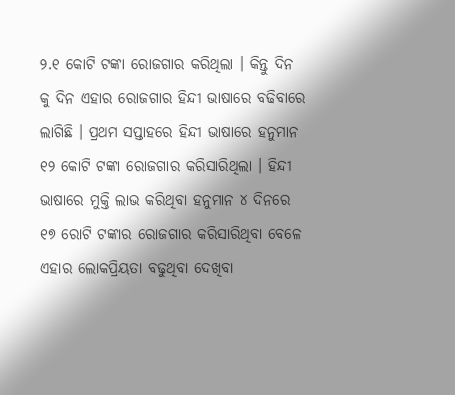୨.୧ କୋଟି ଟଙ୍କା ରୋଜଗାର କରିଥିଲା । କିନ୍ତୁ ଦିନ କୁ ଦିନ ଏହାର ରୋଜଗାର ହିନ୍ଦୀ ଭାଷାରେ ବଢିବାରେ ଲାଗିଛି । ପ୍ରଥମ ସପ୍ତାହରେ ହିନ୍ଦୀ ଭାଷାରେ ହନୁମାନ ୧୨ କୋଟି ଟଙ୍କା ରୋଜଗାର କରିସାରିଥିଲା । ହିନ୍ଦୀ ଭାଷାରେ ମୁକ୍ତି ଲାଭ କରିଥିବା ହନୁମାନ ୪ ଦିନରେ ୧୭ ରୋଟି ଟଙ୍କାର ରୋଜଗାର କରିସାରିଥିବା ବେଳେ ଏହାର ଲୋକପ୍ରିୟତା ବଢୁଥିବା ଦେଖିବା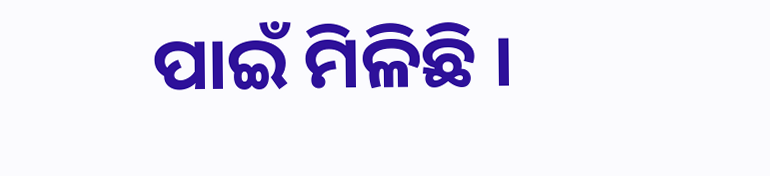ପାଇଁ ମିଳିଛି ।